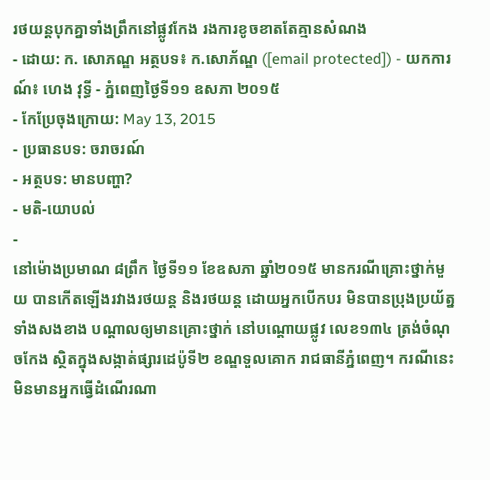រថយន្ដបុកគ្នាទាំងព្រឹកនៅផ្លូវកែង រងការខូចខាតតែគ្មានសំណង
- ដោយ: ក. សោភណ្ឌ អត្ថបទ៖ ក.សោភ័ណ្ឌ ([email protected]) - យកការណ៍៖ ហេង វុទ្ធី - ភ្នំពេញថ្ងៃទី១១ ឧសភា ២០១៥
- កែប្រែចុងក្រោយ: May 13, 2015
- ប្រធានបទ: ចរាចរណ៍
- អត្ថបទ: មានបញ្ហា?
- មតិ-យោបល់
-
នៅម៉ោងប្រមាណ ៨ព្រឹក ថ្ងៃទី១១ ខែឧសភា ឆ្នាំ២០១៥ មានករណីគ្រោះថ្នាក់មួយ បានកើតឡើងរវាងរថយន្ដ និងរថយន្ដ ដោយអ្នកបើកបរ មិនបានប្រុងប្រយ័ត្នទាំងសងខាង បណ្តាលឲ្យមានគ្រោះថ្នាក់ នៅបណ្តោយផ្លូវ លេខ១៣៤ ត្រង់ចំណុចកែង ស្ថិតក្នុងសង្កាត់ផ្សារដេប៉ូទី២ ខណ្ឌទួលគោក រាជធានីភ្នំពេញ។ ករណីនេះ មិនមានអ្នកធ្វើដំណើរណា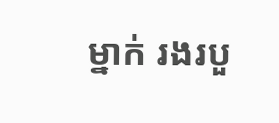ម្នាក់ រងរបួ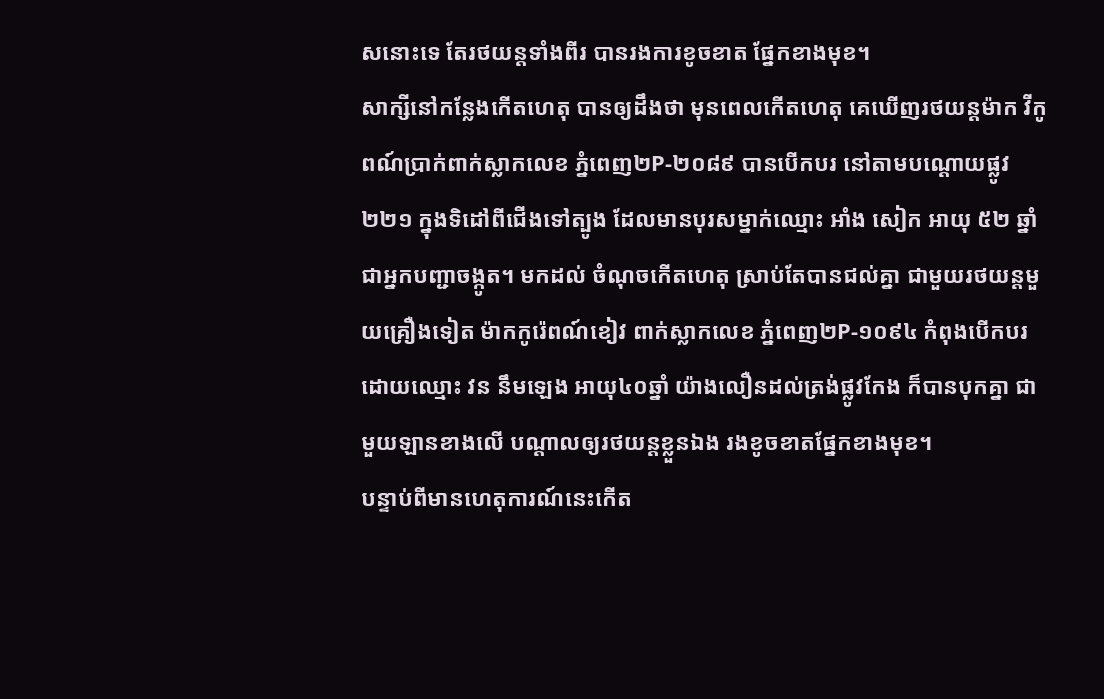សនោះទេ តែរថយន្តទាំងពីរ បានរងការខូចខាត ផ្នែកខាងមុខ។
សាក្សីនៅកន្លែងកើតហេតុ បានឲ្យដឹងថា មុនពេលកើតហេតុ គេឃើញរថយន្តម៉ាក វីកូ ពណ៍ប្រាក់ពាក់ស្លាកលេខ ភ្នំពេញ២P-២០៨៩ បានបើកបរ នៅតាមបណ្តោយផ្លូវ២២១ ក្នុងទិដៅពីជើងទៅត្បូង ដែលមានបុរសម្នាក់ឈ្មោះ អាំង សៀក អាយុ ៥២ ឆ្នាំជាអ្នកបញ្ជាចង្កូត។ មកដល់ ចំណុចកើតហេតុ ស្រាប់តែបានជល់គ្នា ជាមួយរថយន្តមួយគ្រឿងទៀត ម៉ាកកូរ៉េពណ៍ខៀវ ពាក់ស្លាកលេខ ភ្នំពេញ២P-១០៩៤ កំពុងបើកបរដោយឈ្មោះ វន នឹមឡេង អាយុ៤០ឆ្នាំ យ៉ាងលឿនដល់ត្រង់ផ្លូវកែង ក៏បានបុកគ្នា ជាមួយឡានខាងលើ បណ្តាលឲ្យរថយន្តខ្លួនឯង រងខូចខាតផ្នែកខាងមុខ។
បន្ទាប់ពីមានហេតុការណ៍នេះកើត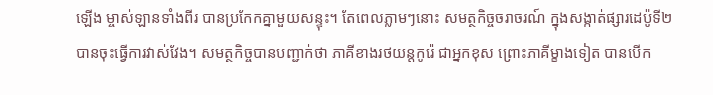ឡើង ម្ចាស់ឡានទាំងពីរ បានប្រកែកគ្នាមួយសន្ទុះ។ តែពេលភ្លាមៗនោះ សមត្ថកិច្ចចរាចរណ៍ ក្នុងសង្កាត់ផ្សារដេប៉ូទី២ បានចុះធ្វើការវាស់វែង។ សមត្ថកិច្ចបានបញ្ជាក់ថា ភាគីខាងរថយន្តកូរ៉េ ជាអ្នកខុស ព្រោះភាគីម្ខាងទៀត បានបើក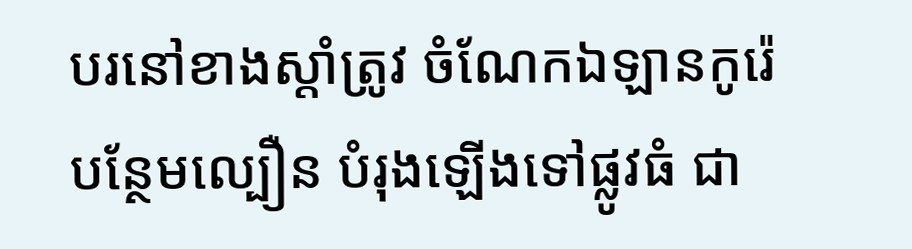បរនៅខាងស្តាំត្រូវ ចំណែកឯឡានកូរ៉េ បន្ថែមល្បឿន បំរុងឡើងទៅផ្លូវធំ ជា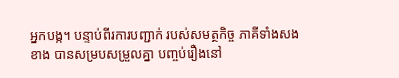អ្នកបង្ក។ បន្ទាប់ពីរការបញ្ជាក់ របស់សមត្ថកិច្ច ភាគីទាំងសងខាង បានសម្របសម្រួលគ្នា បញ្ចប់រឿងនៅ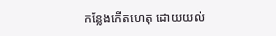កន្លែងកើតហេតុ ដោយយល់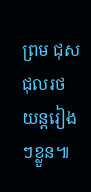ព្រម ជុសជុលរថយន្តរៀងៗខ្លួន៕